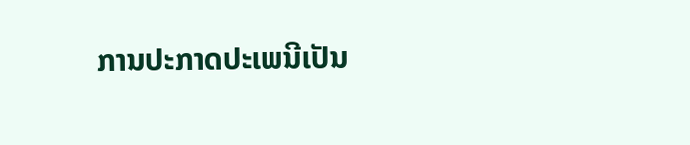ການປະກາດປະເພນີເປັນ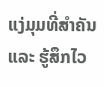ແງ່ມຸມທີ່ສໍາຄັນ ແລະ ຮູ້ສຶກໄວ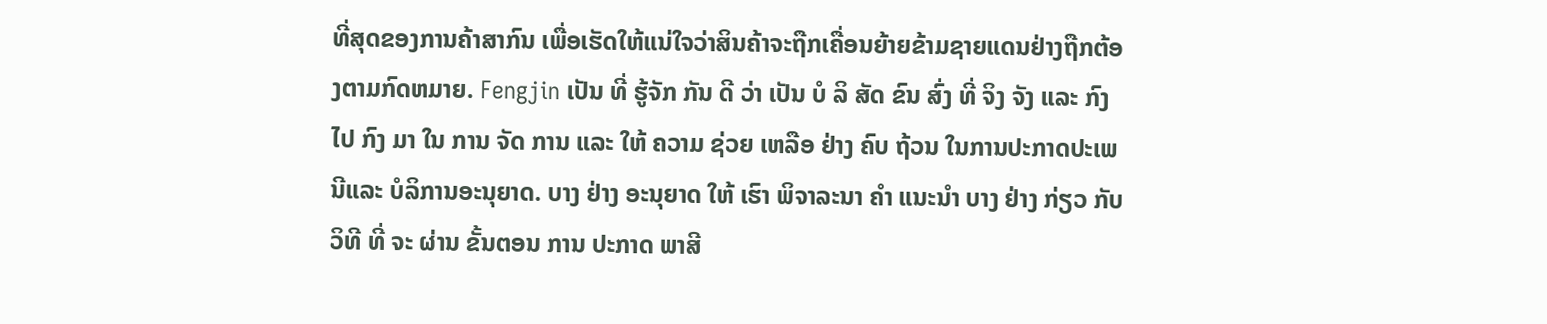ທີ່ສຸດຂອງການຄ້າສາກົນ ເພື່ອເຮັດໃຫ້ແນ່ໃຈວ່າສິນຄ້າຈະຖືກເຄື່ອນຍ້າຍຂ້າມຊາຍແດນຢ່າງຖືກຕ້ອງຕາມກົດຫມາຍ. Fengjin ເປັນ ທີ່ ຮູ້ຈັກ ກັນ ດີ ວ່າ ເປັນ ບໍ ລິ ສັດ ຂົນ ສົ່ງ ທີ່ ຈິງ ຈັງ ແລະ ກົງ ໄປ ກົງ ມາ ໃນ ການ ຈັດ ການ ແລະ ໃຫ້ ຄວາມ ຊ່ວຍ ເຫລືອ ຢ່າງ ຄົບ ຖ້ວນ ໃນການປະກາດປະເພນີແລະ ບໍລິການອະນຸຍາດ. ບາງ ຢ່າງ ອະນຸຍາດ ໃຫ້ ເຮົາ ພິຈາລະນາ ຄໍາ ແນະນໍາ ບາງ ຢ່າງ ກ່ຽວ ກັບ ວິທີ ທີ່ ຈະ ຜ່ານ ຂັ້ນຕອນ ການ ປະກາດ ພາສີ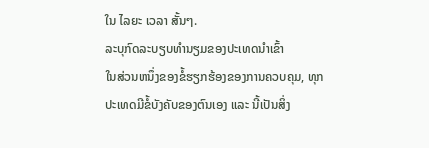ໃນ ໄລຍະ ເວລາ ສັ້ນໆ.
ລະບຸກົດລະບຽບທໍານຽມຂອງປະເທດນໍາເຂົ້າ
ໃນສ່ວນຫນຶ່ງຂອງຂໍ້ຮຽກຮ້ອງຂອງການຄວບຄຸມ, ທຸກປະເທດມີຂໍ້ບັງຄັບຂອງຕົນເອງ ແລະ ນີ້ເປັນສິ່ງ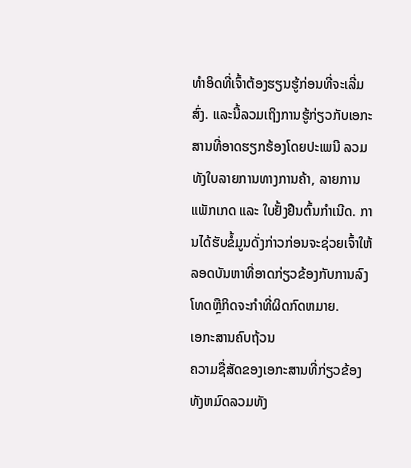ທໍາອິດທີ່ເຈົ້າຕ້ອງຮຽນຮູ້ກ່ອນທີ່ຈະເລີ່ມສົ່ງ. ແລະນີ້ລວມເຖິງການຮູ້ກ່ຽວກັບເອກະສານທີ່ອາດຮຽກຮ້ອງໂດຍປະເພນີ ລວມທັງໃບລາຍການທາງການຄ້າ, ລາຍການແພັກເກດ ແລະ ໃບຢັ້ງຢືນຕົ້ນກໍາເນີດ. ການໄດ້ຮັບຂໍ້ມູນດັ່ງກ່າວກ່ອນຈະຊ່ວຍເຈົ້າໃຫ້ລອດບັນຫາທີ່ອາດກ່ຽວຂ້ອງກັບການລົງໂທດຫຼືກິດຈະກໍາທີ່ຜິດກົດຫມາຍ.
ເອກະສານຄົບຖ້ວນ
ຄວາມຊື່ສັດຂອງເອກະສານທີ່ກ່ຽວຂ້ອງທັງຫມົດລວມທັງ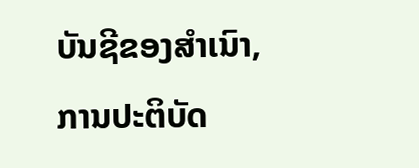ບັນຊີຂອງສໍາເນົາ, ການປະຕິບັດ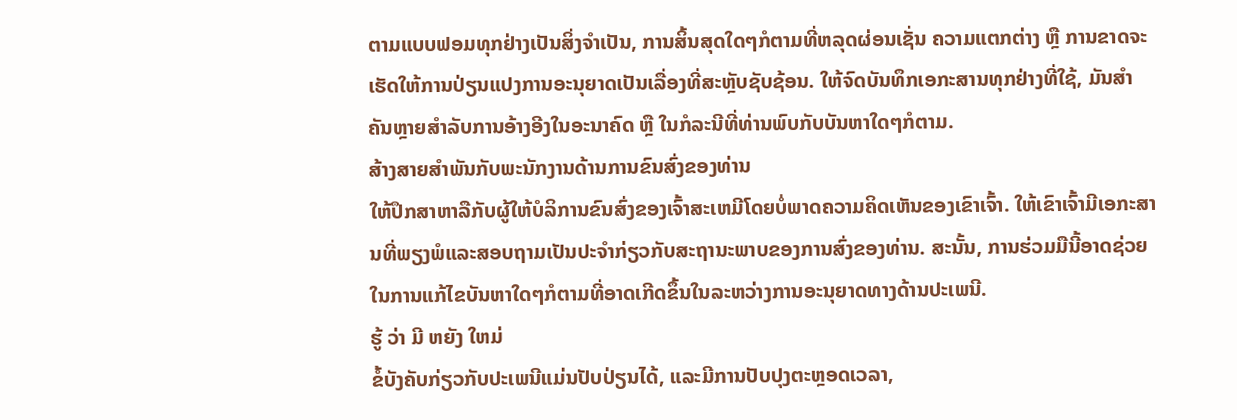ຕາມແບບຟອມທຸກຢ່າງເປັນສິ່ງຈໍາເປັນ, ການສິ້ນສຸດໃດໆກໍຕາມທີ່ຫລຸດຜ່ອນເຊັ່ນ ຄວາມແຕກຕ່າງ ຫຼື ການຂາດຈະເຮັດໃຫ້ການປ່ຽນແປງການອະນຸຍາດເປັນເລື່ອງທີ່ສະຫຼັບຊັບຊ້ອນ. ໃຫ້ຈົດບັນທຶກເອກະສານທຸກຢ່າງທີ່ໃຊ້, ມັນສໍາຄັນຫຼາຍສໍາລັບການອ້າງອີງໃນອະນາຄົດ ຫຼື ໃນກໍລະນີທີ່ທ່ານພົບກັບບັນຫາໃດໆກໍຕາມ.
ສ້າງສາຍສໍາພັນກັບພະນັກງານດ້ານການຂົນສົ່ງຂອງທ່ານ
ໃຫ້ປຶກສາຫາລືກັບຜູ້ໃຫ້ບໍລິການຂົນສົ່ງຂອງເຈົ້າສະເຫມີໂດຍບໍ່ພາດຄວາມຄິດເຫັນຂອງເຂົາເຈົ້າ. ໃຫ້ເຂົາເຈົ້າມີເອກະສານທີ່ພຽງພໍແລະສອບຖາມເປັນປະຈໍາກ່ຽວກັບສະຖານະພາບຂອງການສົ່ງຂອງທ່ານ. ສະນັ້ນ, ການຮ່ວມມືນີ້ອາດຊ່ວຍໃນການແກ້ໄຂບັນຫາໃດໆກໍຕາມທີ່ອາດເກີດຂຶ້ນໃນລະຫວ່າງການອະນຸຍາດທາງດ້ານປະເພນີ.
ຮູ້ ວ່າ ມີ ຫຍັງ ໃຫມ່
ຂໍ້ບັງຄັບກ່ຽວກັບປະເພນີແມ່ນປັບປ່ຽນໄດ້, ແລະມີການປັບປຸງຕະຫຼອດເວລາ,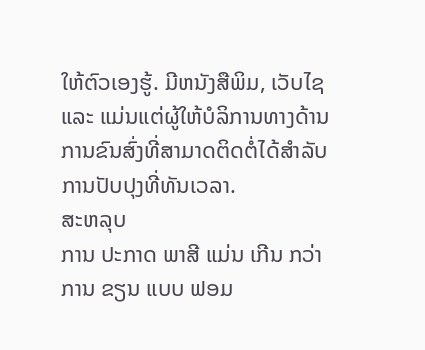ໃຫ້ຕົວເອງຮູ້. ມີຫນັງສືພິມ, ເວັບໄຊ ແລະ ແມ່ນແຕ່ຜູ້ໃຫ້ບໍລິການທາງດ້ານການຂົນສົ່ງທີ່ສາມາດຕິດຕໍ່ໄດ້ສໍາລັບການປັບປຸງທີ່ທັນເວລາ.
ສະຫລຸບ
ການ ປະກາດ ພາສີ ແມ່ນ ເກີນ ກວ່າ ການ ຂຽນ ແບບ ຟອມ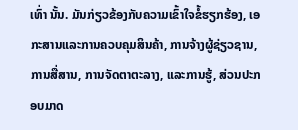ເທົ່າ ນັ້ນ. ມັນກ່ຽວຂ້ອງກັບຄວາມເຂົ້າໃຈຂໍ້ຮຽກຮ້ອງ, ເອກະສານແລະການຄວບຄຸມສິນຄ້າ, ການຈ້າງຜູ້ຊ່ຽວຊານ, ການສື່ສານ, ການຈັດຕາຕະລາງ, ແລະການຮູ້, ສ່ວນປະກອບມາດ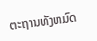ຕະຖານທັງຫມົດ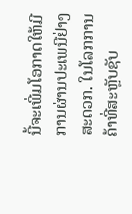ນີ້ຈະເພີ່ມໂອກາດໃຫ້ມີການຜ່ານປະເພນີຢ່າງສະດວກ. ໃນໂລກການຄ້າທີ່ສະຫຼັບຊັບ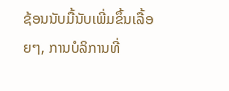ຊ້ອນນັບມື້ນັບເພີ່ມຂຶ້ນເລື້ອຍໆ, ການບໍລິການທີ່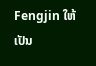Fengjin ໃຫ້ເປັນ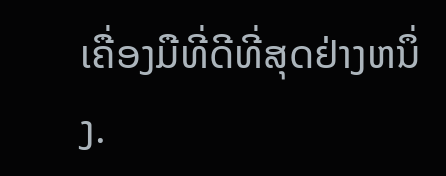ເຄື່ອງມືທີ່ດີທີ່ສຸດຢ່າງຫນຶ່ງ.